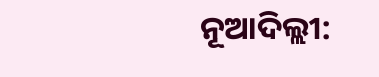ନୂଆଦିଲ୍ଲୀ: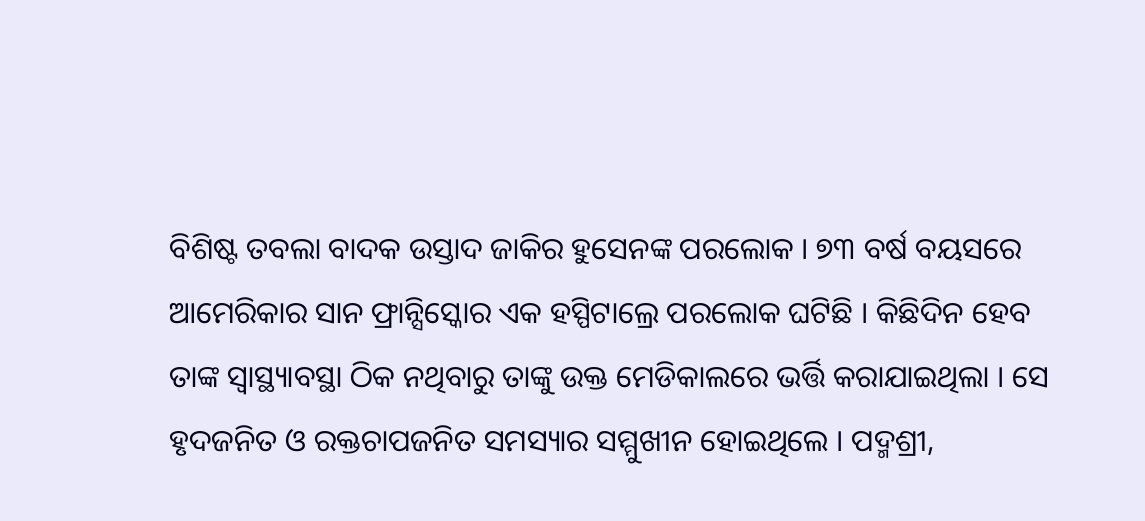ବିଶିଷ୍ଟ ତବଲା ବାଦକ ଉସ୍ତାଦ ଜାକିର ହୁସେନଙ୍କ ପରଲୋକ । ୭୩ ବର୍ଷ ବୟସରେ ଆମେରିକାର ସାନ ଫ୍ରାନ୍ସିସ୍କୋର ଏକ ହସ୍ପିଟାଲ୍ରେ ପରଲୋକ ଘଟିଛି । କିଛିଦିନ ହେବ ତାଙ୍କ ସ୍ବାସ୍ଥ୍ୟାବସ୍ଥା ଠିକ ନଥିବାରୁ ତାଙ୍କୁ ଉକ୍ତ ମେଡିକାଲରେ ଭର୍ତ୍ତି କରାଯାଇଥିଲା । ସେ ହୃଦଜନିତ ଓ ରକ୍ତଚାପଜନିତ ସମସ୍ୟାର ସମ୍ମୁଖୀନ ହୋଇଥିଲେ । ପଦ୍ମଶ୍ରୀ,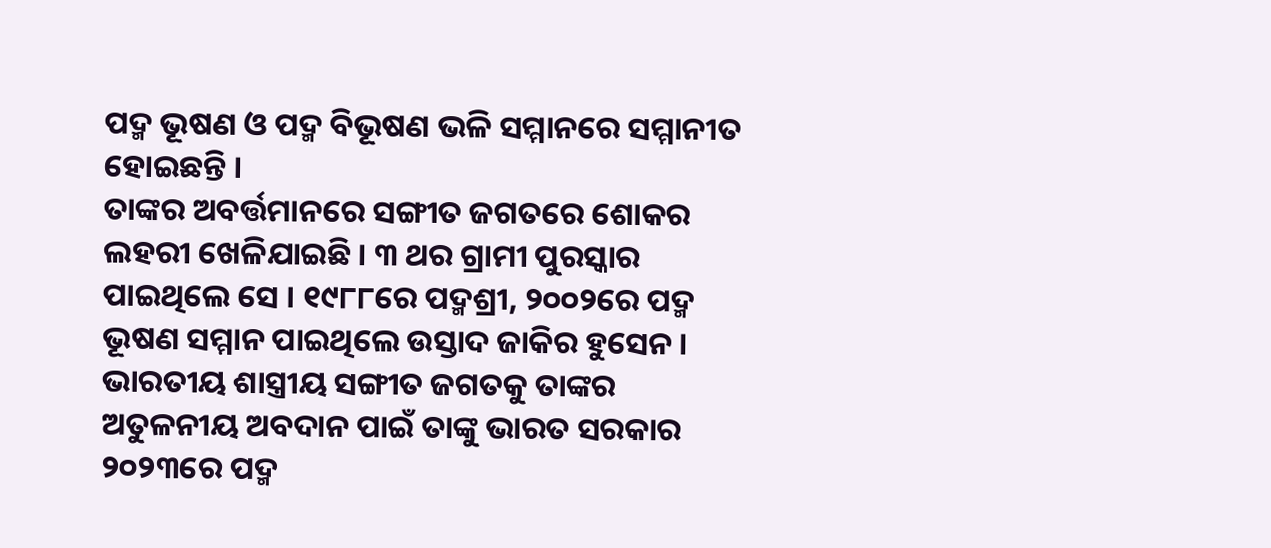ପଦ୍ମ ଭୂଷଣ ଓ ପଦ୍ମ ବିଭୂଷଣ ଭଳି ସମ୍ମାନରେ ସମ୍ମାନୀତ ହୋଇଛନ୍ତି ।
ତାଙ୍କର ଅବର୍ତ୍ତମାନରେ ସଙ୍ଗୀତ ଜଗତରେ ଶୋକର ଲହରୀ ଖେଳିଯାଇଛି । ୩ ଥର ଗ୍ରାମୀ ପୁରସ୍କାର ପାଇଥିଲେ ସେ । ୧୯୮୮ରେ ପଦ୍ମଶ୍ରୀ, ୨୦୦୨ରେ ପଦ୍ମ ଭୂଷଣ ସମ୍ମାନ ପାଇଥିଲେ ଉସ୍ତାଦ ଜାକିର ହୁସେନ । ଭାରତୀୟ ଶାସ୍ତ୍ରୀୟ ସଙ୍ଗୀତ ଜଗତକୁ ତାଙ୍କର ଅତୁଳନୀୟ ଅବଦାନ ପାଇଁ ତାଙ୍କୁ ଭାରତ ସରକାର ୨୦୨୩ରେ ପଦ୍ମ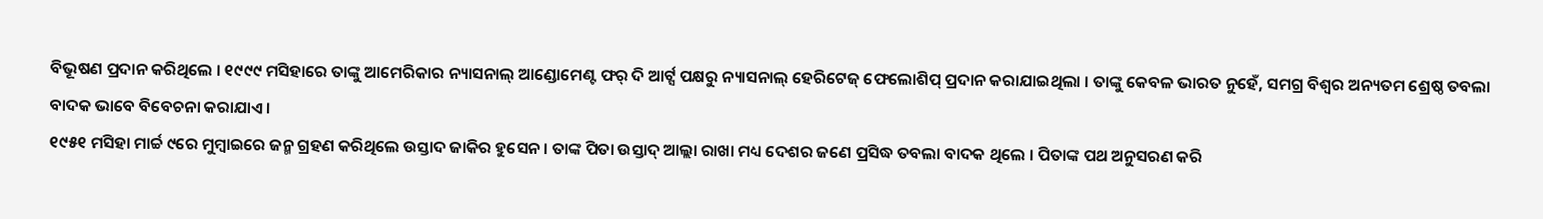ବିଭୂଷଣ ପ୍ରଦାନ କରିଥିଲେ । ୧୯୯୯ ମସିହାରେ ତାଙ୍କୁ ଆମେରିକାର ନ୍ୟାସନାଲ୍ ଆଣ୍ଡୋମେଣ୍ଟ ଫର୍ ଦି ଆର୍ଟ୍ସ ପକ୍ଷରୁ ନ୍ୟାସନାଲ୍ ହେରିଟେଜ୍ ଫେଲୋଶିପ୍ ପ୍ରଦାନ କରାଯାଇଥିଲା । ତାଙ୍କୁ କେବଳ ଭାରତ ନୁହେଁ, ସମଗ୍ର ବିଶ୍ୱର ଅନ୍ୟତମ ଶ୍ରେଷ୍ଠ ତବଲା ବାଦକ ଭାବେ ବିବେଚନା କରାଯାଏ ।
୧୯୫୧ ମସିହା ମାର୍ଚ୍ଚ ୯ରେ ମୁମ୍ବାଇରେ ଜନ୍ମ ଗ୍ରହଣ କରିଥିଲେ ଉସ୍ତାଦ ଜାକିର ହୁସେନ । ତାଙ୍କ ପିତା ଉସ୍ତାଦ୍ ଆଲ୍ଲା ରାଖା ମଧ୍ୟ ଦେଶର ଜଣେ ପ୍ରସିଦ୍ଧ ତବଲା ବାଦକ ଥିଲେ । ପିତାଙ୍କ ପଥ ଅନୁସରଣ କରି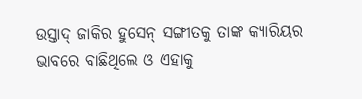ଉସ୍ତାଦ୍ ଜାକିର ହୁସେନ୍ ସଙ୍ଗୀତକୁ ତାଙ୍କ କ୍ୟାରିୟର ଭାବରେ ବାଛିଥିଲେ ଓ ଏହାକୁ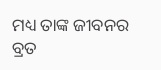ମଧ୍ୟ ତାଙ୍କ ଜୀବନର ବ୍ରତ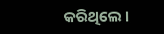କରିଥିଲେ ।